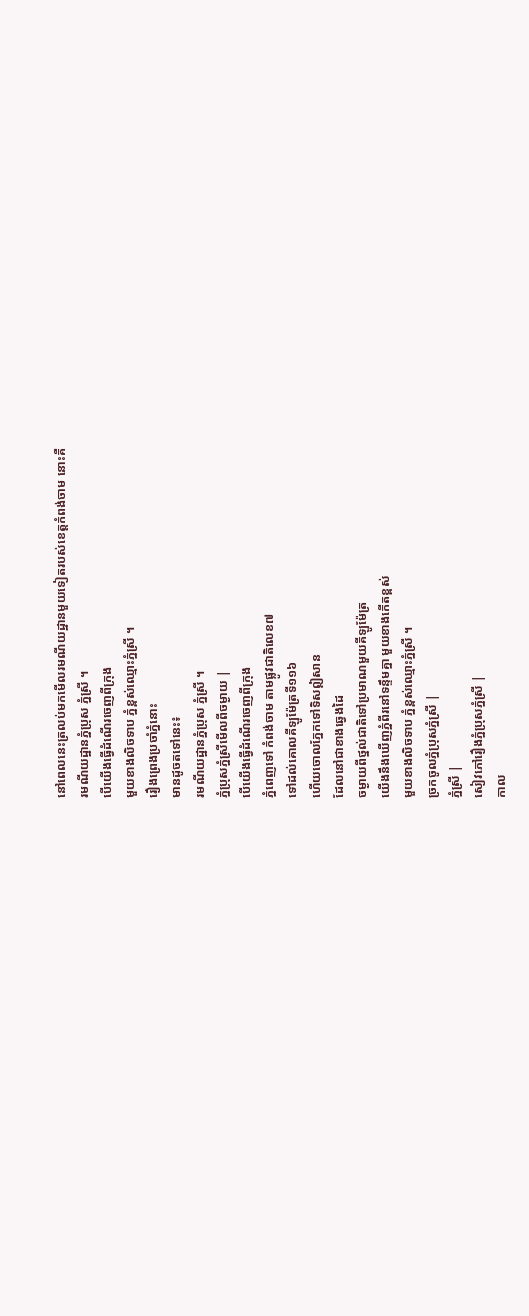នៅពេលនេះត្រលប់មកមើលរមណីយដ្ឋានមួយទៀតរបស់ខេត្តកំពង់ចាម នោះគឺ
រមណីយដ្ឋានភ្នំប្រុស ភ្នំស្រី ។
បើយើងធ្វើដំណើរចេញពីក្រុង
មួយខាងលិចទាប ភ្នំខ្ពស់ឈ្មោះភ្នំស្រី ។
រឿងព្រេងប្រចាំភ្នំនោះ
មានដូចតទៅនេះ៖
រមណីយដ្ឋានភ្នំប្រុស ភ្នំស្រី ។
ភ្នំប្រុសភ្នំស្រីមើលពីចម្ងាយ |
បើយើងធ្វើដំណើរចេញពីក្រុង
ភ្នំពេញទៅ កំពង់ចាម តាមផ្លូវជាតិលេខ៧
ទៅដល់គោលគីឡូម៉ែត្រទី១១៦
ហើយចោលភ្នែកទៅទិសឦសាន
ដែលនៅជាខាងឆ្វេងដៃ
ចម្ងាយពីថ្នល់ជាតិទៅប្រមាណមួយគីឡូម៉ែត្រ
យើងនឹងឃើញភ្នំពីរនៅទន្ទឹមគ្នា មួយខាងកើតខ្ពស់
មួយខាងលិចទាប ភ្នំខ្ពស់ឈ្មោះភ្នំស្រី ។
ច្រកចូលភ្នំប្រុសភ្នំស្រី |
ភ្នំស្រី |
សៀវភៅរឿងភ្នំប្រុសភ្នំស្រី |
កាល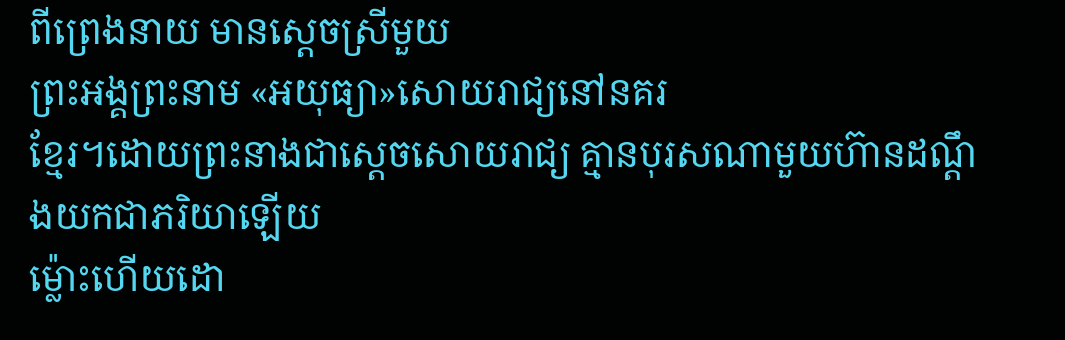ពីព្រេងនាយ មានស្ដេចស្រីមួយ
ព្រះអង្គព្រះនាម «អយុធ្យា»សោយរាជ្យនៅនគរ
ខ្មែរ។ដោយព្រះនាងជាស្ដេចសោយរាជ្យ គ្មានបុរសណាមួយហ៊ានដណ្ដឹងយកជាភរិយាឡើយ
ម៉្លោះហើយដោ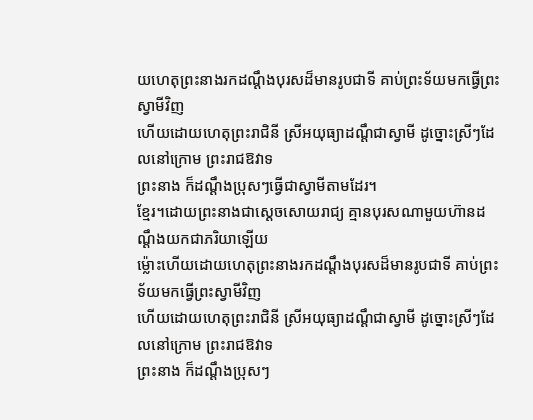យហេតុព្រះនាងរកដណ្ដឹងបុរសដ៏មានរូបជាទី គាប់ព្រះទ័យមកធ្វើព្រះស្វាមីវិញ
ហើយដោយហេតុព្រះរាជិនី ស្រីអយុធ្យាដណ្ដឹជាស្វាមី ដូច្នោះស្រីៗដែលនៅក្រោម ព្រះរាជឱវាទ
ព្រះនាង ក៏ដណ្ដឹងប្រុសៗធ្វើជាស្វាមីតាមដែរ។
ខ្មែរ។ដោយព្រះនាងជាស្ដេចសោយរាជ្យ គ្មានបុរសណាមួយហ៊ានដណ្ដឹងយកជាភរិយាឡើយ
ម៉្លោះហើយដោយហេតុព្រះនាងរកដណ្ដឹងបុរសដ៏មានរូបជាទី គាប់ព្រះទ័យមកធ្វើព្រះស្វាមីវិញ
ហើយដោយហេតុព្រះរាជិនី ស្រីអយុធ្យាដណ្ដឹជាស្វាមី ដូច្នោះស្រីៗដែលនៅក្រោម ព្រះរាជឱវាទ
ព្រះនាង ក៏ដណ្ដឹងប្រុសៗ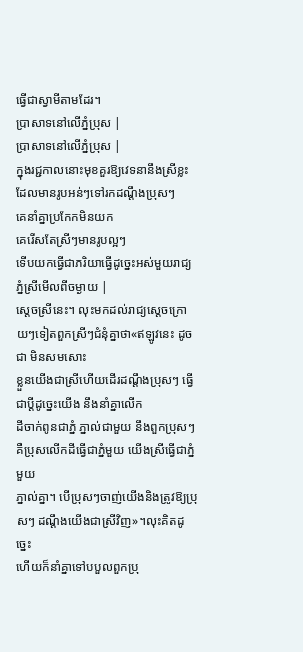ធ្វើជាស្វាមីតាមដែរ។
ប្រាសាទនៅលើភ្នំប្រុស |
ប្រាសាទនៅលើភ្នំប្រុស |
ក្នុងរជ្ជកាលនោះមុខគួរឱ្យវេទនានឹងស្រីខ្លះ
ដែលមានរូបអន់ៗទៅរកដណ្ដឹងប្រុសៗ
គេនាំគ្នាប្រកែកមិនយក
គេរើសតែស្រីៗមានរូបល្អៗ
ទើបយកធ្វើជាភរិយាធ្វើដូច្នេះអស់មួយរាជ្យ
ភ្នំស្រីមើលពីចម្ងាយ |
ស្ដេចស្រីនេះ។ លុះមកដល់រាជ្យស្ដេចក្រោយៗទៀតពួកស្រីៗជំនុំគ្នាថា«ឥឡូវនេះ ដូចជា មិនសមសោះ
ខ្លួនយើងជាស្រីហើយដើរដណ្ដឹងប្រុសៗ ធ្វើជាប្ដីដូច្នេះយើង នឹងនាំគ្នាលើក
ដីចាក់ពូនជាភ្នំ ភ្នាល់ជាមួយ នឹងពួកប្រុសៗ គឺប្រុសលើកដីធ្វើជាភ្នំមួយ យើងស្រីធ្វើជាភ្នំមួយ
ភ្នាល់គ្នា។ បើប្រុសៗចាញ់យើងនិងត្រូវឱ្យប្រុសៗ ដណ្ដឹងយើងជាស្រីវិញ»។លុះគិតដូច្នេះ
ហើយក៏នាំគ្នាទៅបបួលពួកប្រុ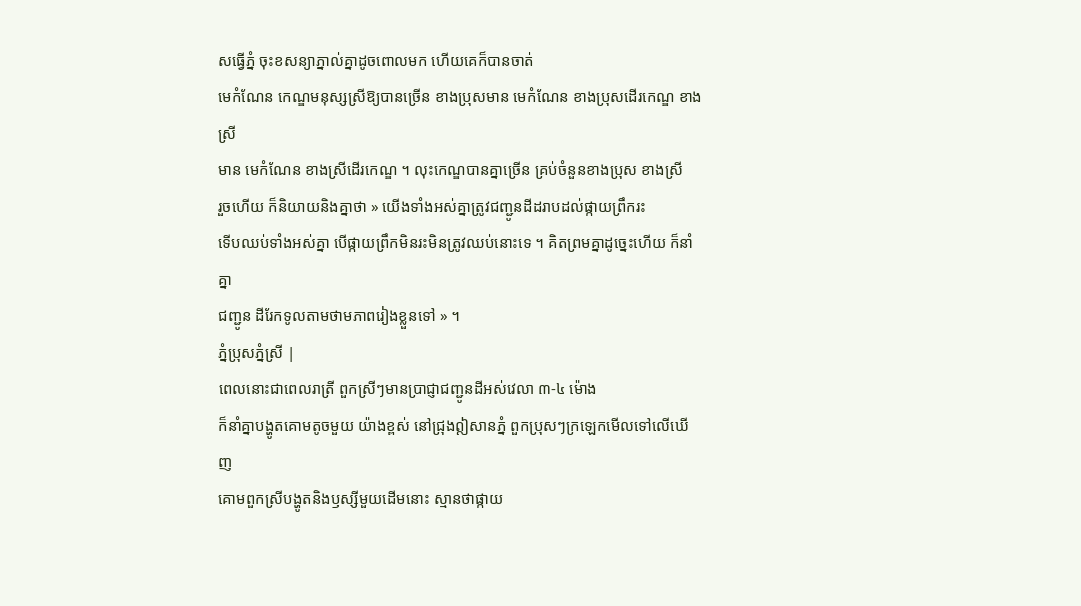សធ្វើភ្នំ ចុះខសន្យាភ្នាល់គ្នាដូចពោលមក ហើយគេក៏បានចាត់
មេកំណែន កេណ្ឌមនុស្សស្រីឱ្យបានច្រើន ខាងប្រុសមាន មេកំណែន ខាងប្រុសដើរកេណ្ឌ ខាងស្រី
មាន មេកំណែន ខាងស្រីដើរកេណ្ឌ ។ លុះកេណ្ឌបានគ្នាច្រើន គ្រប់ចំនួនខាងប្រុស ខាងស្រី
រួចហើយ ក៏និយាយនិងគ្នាថា » យើងទាំងអស់គ្នាត្រូវជញ្ជូនដីដរាបដល់ផ្កាយព្រឹករះ
ទើបឈប់ទាំងអស់គ្នា បើផ្កាយព្រឹកមិនរះមិនត្រូវឈប់នោះទេ ។ គិតព្រមគ្នាដូច្នេះហើយ ក៏នាំគ្នា
ជញ្ជូន ដីរែកទូលតាមថាមភាពរៀងខ្លួនទៅ » ។
ភ្នំប្រុសភ្នំស្រី |
ពេលនោះជាពេលរាត្រី ពួកស្រីៗមានប្រាជ្ញាជញ្ជូនដីអស់វេលា ៣-៤ ម៉ោង
ក៏នាំគ្នាបង្ហូតគោមតូចមួយ យ៉ាងខ្ពស់ នៅជ្រុងឦសានភ្នំ ពួកប្រុសៗក្រឡេកមើលទៅលើឃើញ
គោមពួកស្រីបង្ហូតនិងឫស្សីមួយដើមនោះ ស្មានថាផ្កាយ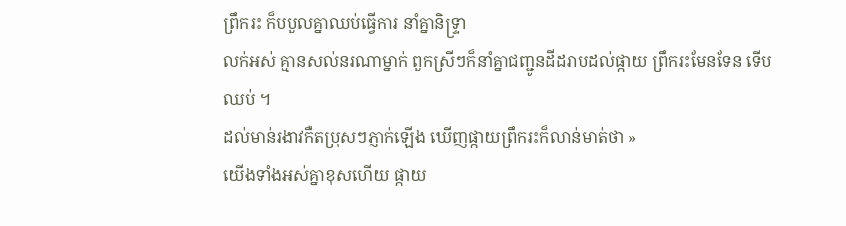ព្រឹករះ ក៏បបួលគ្នាឈប់ធ្វើការ នាំគ្នានិទ្រ្ទា
លក់អស់ គ្មានសល់នរណាម្នាក់ ពួកស្រីៗក៏នាំគ្នាជញ្ជូនដីដរាបដល់ផ្កាយ ព្រឹករះមែនទែន ទើប
ឈប់ ។
ដល់មាន់រងាវកឺតប្រុសៗភ្ញាក់ឡើង ឃើញផ្កាយព្រឹករះក៏លាន់មាត់ថា »
យើងទាំងអស់គ្នាខុសហើយ ផ្កាយ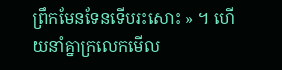ព្រឹកមែនទែនទើបរះសោះ » ។ ហើយនាំគ្នាក្រលេកមើល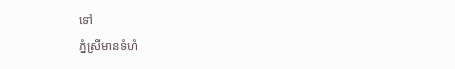ទៅ
ភ្នំស្រីមានទំហំ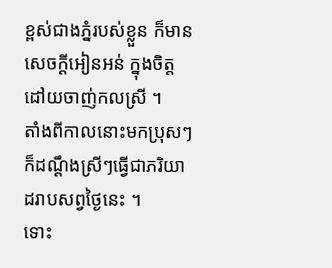ខ្ពស់ជាងភ្នំរបស់ខ្លួន ក៏មានសេចក្ដីអៀនអន់ ក្នុងចិត្តដៅយចាញ់កលស្រី ។
តាំងពីកាលនោះមកប្រុសៗ ក៏ដណ្ដឹងស្រីៗធ្វើជាភរិយាដរាបសព្វថ្ងៃនេះ ។
ទោះ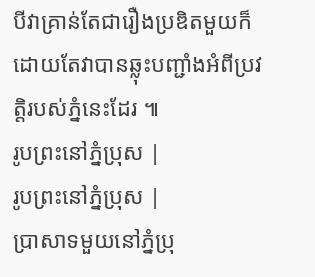បីវាគ្រាន់តែជារឿងប្រឌិតមួយក៏ដោយតែវាបានឆ្លុះបញ្ជាំងអំពីប្រវត្តិរបស់ភ្នំនេះដែរ ៕
រូបព្រះនៅភ្នំប្រុស |
រូបព្រះនៅភ្នំប្រុស |
ប្រាសាទមួយនៅភ្នំប្រុ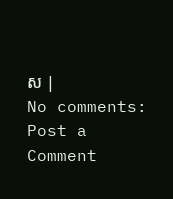ស |
No comments:
Post a Comment